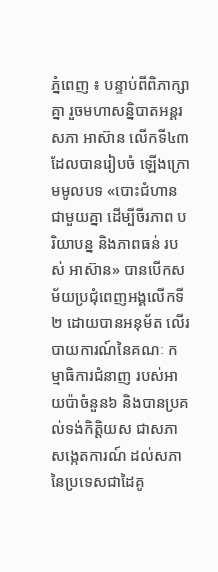ភ្នំពេញ ៖ បន្ទាប់ពីពិភាក្សាគ្នា រួចមហាសន្និបាតអន្តរសភា អាស៊ាន លើកទី៤៣ ដែលបានរៀបចំ ឡើងក្រោមមូលបទ «បោះជំហានជាមួយគ្នា ដើម្បីចីរភាព បរិយាបន្ន និងភាពធន់ របស់ អាស៊ាន» បានបើកសម័យប្រជុំពេញអង្គលើកទី២ ដោយបានអនុម័ត លើរបាយការណ៍នៃគណៈ កម្មាធិការជំនាញ របស់អាយប៉ាចំនួន៦ និងបានប្រគល់ទង់កិត្តិយស ជាសភាសង្កេតការណ៍ ដល់សភានៃប្រទេសជាដៃគូ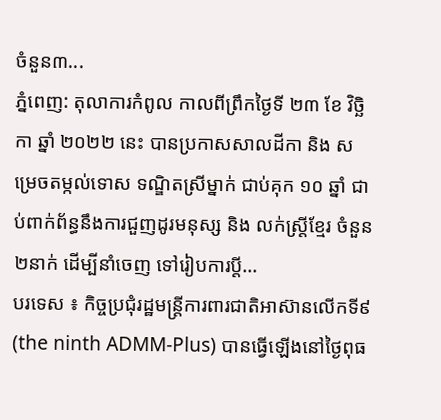ចំនួន៣...
ភ្នំពេញ: តុលាការកំពូល កាលពីព្រឹកថ្ងៃទី ២៣ ខែ វិច្ឆិកា ឆ្នាំ ២០២២ នេះ បានប្រកាសសាលដីកា និង សម្រេចតម្កល់ទោស ទណ្ឌិតស្រីម្នាក់ ជាប់គុក ១០ ឆ្នាំ ជាប់ពាក់ព័ន្ធនឹងការជួញដូរមនុស្ស និង លក់ស្រ្តីខ្មែរ ចំនួន២នាក់ ដើម្បីនាំចេញ ទៅរៀបការប្តី...
បរទេស ៖ កិច្ចប្រជុំរដ្ឋមន្ត្រីការពារជាតិអាស៊ានលើកទី៩ (the ninth ADMM-Plus) បានធ្វើឡើងនៅថ្ងៃពុធ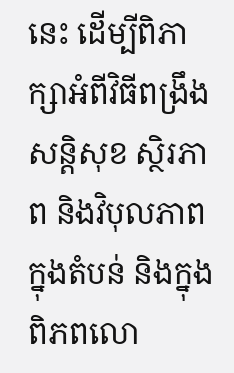នេះ ដើម្បីពិភាក្សាអំពីវិធីពង្រឹងសន្តិសុខ ស្ថិរភាព និងវិបុលភាពក្នុងតំបន់ និងក្នុងពិភពលោ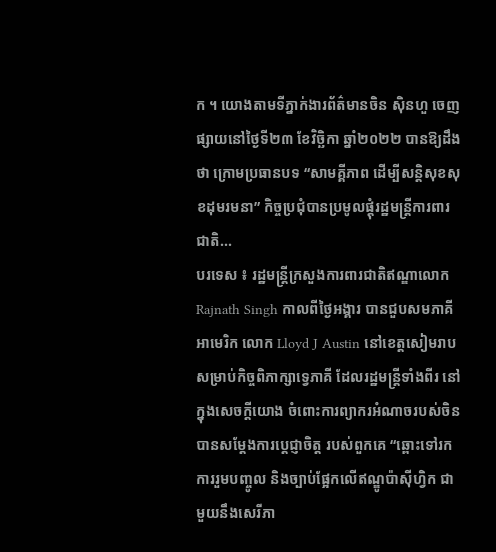ក ។ យោងតាមទីភ្នាក់ងារព័ត៌មានចិន ស៊ិនហួ ចេញផ្សាយនៅថ្ងៃទី២៣ ខែវិច្ឆិកា ឆ្នាំ២០២២ បានឱ្យដឹងថា ក្រោមប្រធានបទ “សាមគ្គីភាព ដើម្បីសន្តិសុខសុខដុមរមនា” កិច្ចប្រជុំបានប្រមូលផ្តុំរដ្ឋមន្ត្រីការពារជាតិ...
បរទេស ៖ រដ្ឋមន្ត្រីក្រសួងការពារជាតិឥណ្ឌាលោក Rajnath Singh កាលពីថ្ងៃអង្គារ បានជួបសមភាគីអាមេរិក លោក Lloyd J Austin នៅខេត្តសៀមរាប សម្រាប់កិច្ចពិភាក្សាទ្វេភាគី ដែលរដ្ឋមន្ត្រីទាំងពីរ នៅក្នុងសេចក្តីយោង ចំពោះការព្យាករអំណាចរបស់ចិន បានសម្តែងការប្តេជ្ញាចិត្ត របស់ពួកគេ “ឆ្ពោះទៅរកការរួមបញ្ចូល និងច្បាប់ផ្អែកលើឥណ្ឌូប៉ាស៊ីហ្វិក ជាមួយនឹងសេរីភា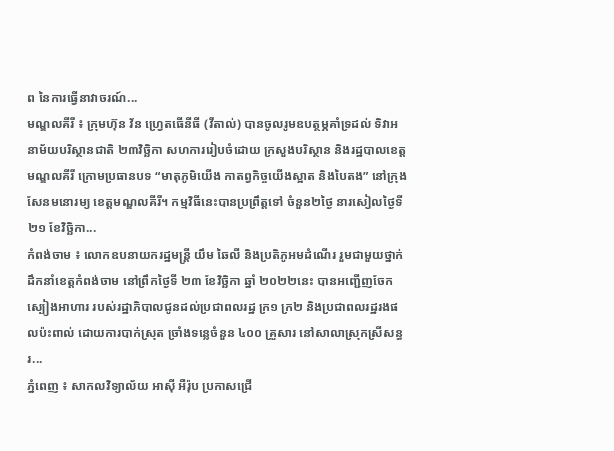ព នៃការធ្វើនាវាចរណ៍...
មណ្ឌលគីរី ៖ ក្រុមហ៊ុន វ័ន ហ្វ្រេតធើនីធី (វីតាល់) បានចូលរូមឧបត្ថម្ភគាំទ្រដល់ ទិវាអនាម័យបរិស្ថានជាតិ ២៣វិច្ឆិកា សហការរៀបចំដោយ ក្រសួងបរិស្ថាន និងរដ្ឋបាលខេត្តមណ្ឌលគីរី ក្រោមប្រធានបទ “មាតុភូមិយើង កាតព្វកិច្ចយើងស្អាត និងបៃតង” នៅក្រុងសែនមនោរម្យ ខេត្តមណ្ឌលគីរី។ កម្មវិធីនេះបានប្រព្រឹត្តទៅ ចំនួន២ថ្ងៃ នារសៀលថ្ងៃទី២១ ខែវិច្ឆិកា...
កំពង់ចាម ៖ លោកឧបនាយករដ្ឋមន្ត្រី យឹម ឆៃលី និងប្រតិភូអមដំណើរ រួមជាមួយថ្នាក់ដឹកនាំខេត្តកំពង់ចាម នៅព្រឹកថ្ងៃទី ២៣ ខែវិច្ឆិកា ឆ្នាំ ២០២២នេះ បានអញ្ជើញចែកស្បៀងអាហារ របស់រដ្ឋាភិបាលជូនដល់ប្រជាពលរដ្ឋ ក្រ១ ក្រ២ និងប្រជាពលរដ្ឋរងផលប៉ះពាល់ ដោយការបាក់ស្រុត ច្រាំងទន្លេចំនួន ៤០០ គ្រួសារ នៅសាលាស្រុកស្រីសន្ធរ...
ភ្នំពេញ ៖ សាកលវិទ្យាល័យ អាស៊ី អឺរ៉ុប ប្រកាសជ្រើ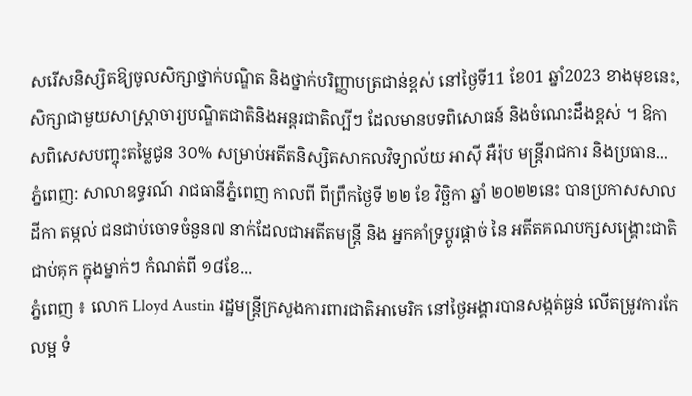សរើសនិស្សិតឱ្យចូលសិក្សាថ្នាក់បណ្ឌិត និងថ្នាក់បរិញ្ញាបត្រជាន់ខ្ពស់ នៅថ្ងៃទី11 ខែ01 ឆ្នាំ2023 ខាងមុខនេះ, សិក្សាជាមួយសាស្រ្តាចារ្យបណ្ឌិតជាតិនិងអន្តរជាតិល្បីៗ ដែលមានបទពិសោធន៍ និងចំណេះដឹងខ្ពស់ ។ ឱកាសពិសេសបញ្ចុះតម្លៃជូន 3០% សម្រាប់អតីតនិស្សិតសាកលវិទ្យាល័យ អាស៊ី អឺរ៉ុប មន្រ្តីរាជការ និងប្រធាន...
ភ្នំពេញ: សាលាឧទ្ធរណ៍ រាជធានីភ្នំពេញ កាលពី ពីព្រឹកថ្ងៃទី ២២ ខែ វិច្ឆិកា ឆ្នាំ ២០២២នេះ បានប្រកាសសាលដីកា តម្កល់ ជនជាប់ចោទចំនួន៧ នាក់ដែលជាអតីតមន្ត្រី និង អ្នកគាំទ្រប្តូរផ្តាច់ នៃ អតីតគណបក្សសង្គ្រោះជាតិ ជាប់គុក ក្នុងម្នាក់ៗ កំណត់ពី ១៨ខែ...
ភ្នំពេញ ៖ លោក Lloyd Austin រដ្ឋមន្ត្រីក្រសួងការពារជាតិអាមេរិក នៅថ្ងៃអង្គារបានសង្កត់ធ្ងន់ លើតម្រូវការកែលម្អ ទំ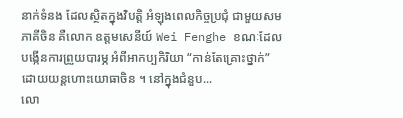នាក់ទំនង ដែលស្ថិតក្នុងវិបត្តិ អំឡុងពេលកិច្ចប្រជុំ ជាមួយសមភាគីចិន គឺលោក ឧត្តមសេនីយ៍ Wei Fenghe ខណៈដែលបង្កើនការព្រួយបារម្ភ អំពីអាកប្បកិរិយា “កាន់តែគ្រោះថ្នាក់” ដោយយន្តហោះយោធាចិន ។ នៅក្នុងជំនួប...
លោ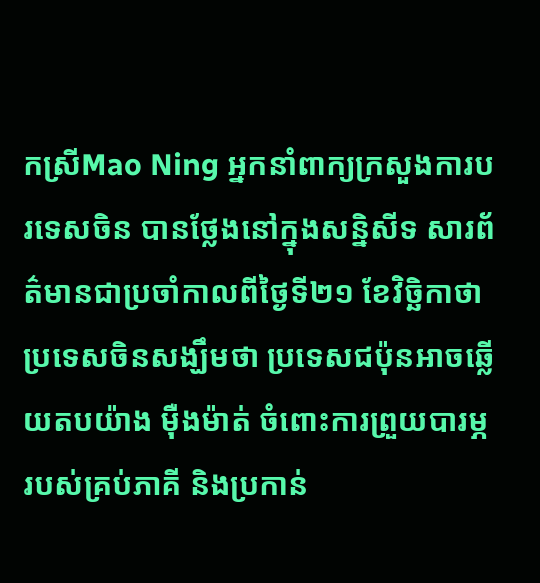កស្រីMao Ning អ្នកនាំពាក្យក្រសួងការបរទេសចិន បានថ្លែងនៅក្នុងសន្និសីទ សារព័ត៌មានជាប្រចាំកាលពីថ្ងៃទី២១ ខែវិច្ឆិកាថា ប្រទេសចិនសង្ឃឹមថា ប្រទេសជប៉ុនអាចឆ្លើយតបយ៉ាង ម៉ឺងម៉ាត់ ចំពោះការព្រួយបារម្ភ របស់គ្រប់ភាគី និងប្រកាន់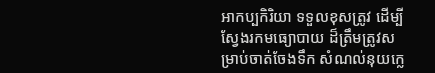អាកប្បកិរិយា ទទួលខុសត្រូវ ដើម្បីស្វែងរកមធ្យោបាយ ដ៏ត្រឹមត្រូវសម្រាប់ចាត់ចែងទឹក សំណល់នុយក្លេ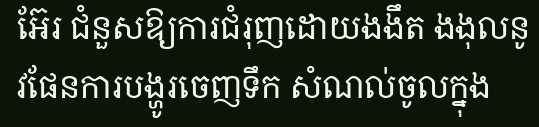អ៊ែរ ជំនួសឱ្យការជំរុញដោយងងឹត ងងុលនូវផែនការបង្ហូរចេញទឹក សំណល់ចូលក្នុង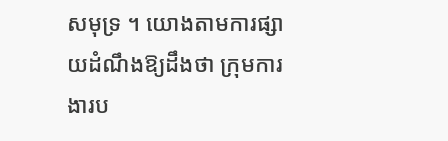សមុទ្រ ។ យោងតាមការផ្សាយដំណឹងឱ្យដឹងថា ក្រុមការងារប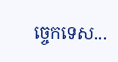ច្ចេកទេស...